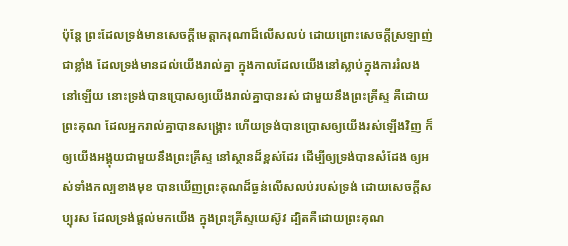ប៉ុន្តែ ព្រះដែលទ្រង់មានសេចក្ដីមេត្តាករុណាដ៏លើសលប់ ដោយព្រោះសេចក្ដីស្រឡាញ់ជាខ្លាំង ដែលទ្រង់មានដល់យើងរាល់គ្នា ក្នុងកាលដែលយើងនៅស្លាប់ក្នុងការរំលងនៅឡើយ នោះទ្រង់បានប្រោសឲ្យយើងរាល់គ្នាបានរស់ ជាមួយនឹងព្រះគ្រីស្ទ គឺដោយព្រះគុណ ដែលអ្នករាល់គ្នាបានសង្គ្រោះ ហើយទ្រង់បានប្រោសឲ្យយើងរស់ឡើងវិញ ក៏ឲ្យយើងអង្គុយជាមួយនឹងព្រះគ្រីស្ទ នៅស្ថានដ៏ខ្ពស់ដែរ ដើម្បីឲ្យទ្រង់បានសំដែង ឲ្យអស់ទាំងកល្បខាងមុខ បានឃើញព្រះគុណដ៏ធ្ងន់លើសលប់របស់ទ្រង់ ដោយសេចក្ដីសប្បុរស ដែលទ្រង់ផ្តល់មកយើង ក្នុងព្រះគ្រីស្ទយេស៊ូវ ដ្បិតគឺដោយព្រះគុណ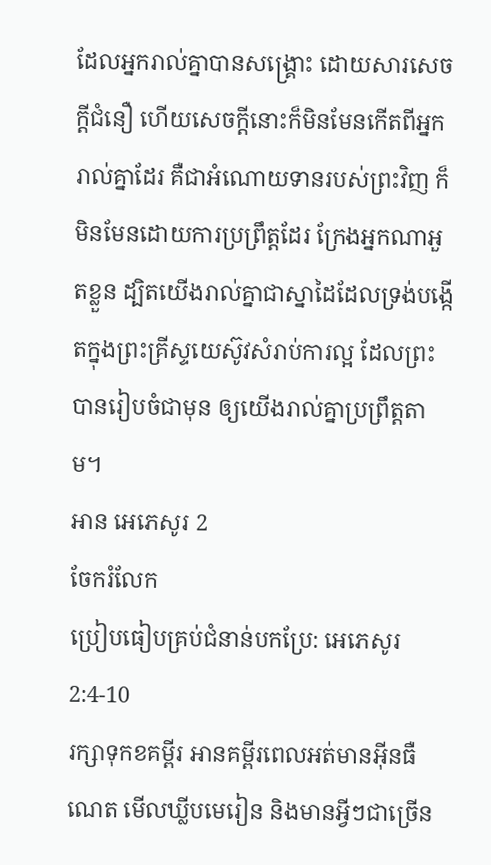ដែលអ្នករាល់គ្នាបានសង្គ្រោះ ដោយសារសេចក្ដីជំនឿ ហើយសេចក្ដីនោះក៏មិនមែនកើតពីអ្នករាល់គ្នាដែរ គឺជាអំណោយទានរបស់ព្រះវិញ ក៏មិនមែនដោយការប្រព្រឹត្តដែរ ក្រែងអ្នកណាអួតខ្លួន ដ្បិតយើងរាល់គ្នាជាស្នាដៃដែលទ្រង់បង្កើតក្នុងព្រះគ្រីស្ទយេស៊ូវសំរាប់ការល្អ ដែលព្រះបានរៀបចំជាមុន ឲ្យយើងរាល់គ្នាប្រព្រឹត្តតាម។
អាន អេភេសូរ 2
ចែករំលែក
ប្រៀបធៀបគ្រប់ជំនាន់បកប្រែ: អេភេសូរ 2:4-10
រក្សាទុកខគម្ពីរ អានគម្ពីរពេលអត់មានអ៊ីនធឺណេត មើលឃ្លីបមេរៀន និងមានអ្វីៗជាច្រើន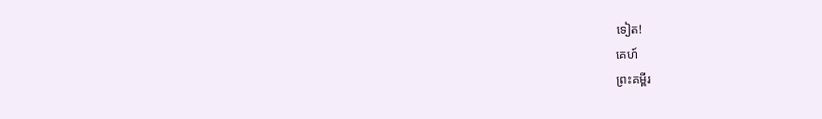ទៀត!
គេហ៍
ព្រះគម្ពីរ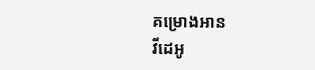គម្រោងអាន
វីដេអូ